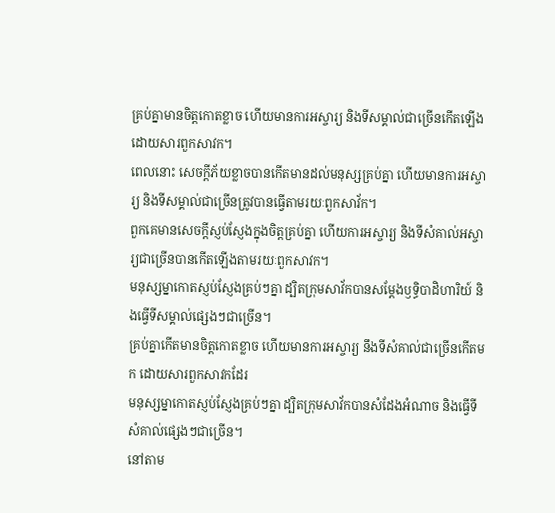គ្រប់គ្នាមានចិត្តកោតខ្លាច ហើយមានការអស្ចារ្យ និងទីសម្គាល់ជាច្រើនកើតឡើងដោយសារពួកសាវក។
ពេលនោះ សេចក្ដីភ័យខ្លាចបានកើតមានដល់មនុស្សគ្រប់គ្នា ហើយមានការអស្ចារ្យ និងទីសម្គាល់ជាច្រើនត្រូវបានធ្វើតាមរយៈពួកសាវ័ក។
ពួកគេមានសេចក្ដីស្ញប់ស្ញែងក្នុងចិត្ដគ្រប់គ្នា ហើយការអស្ចារ្យ និងទីសំគាល់អស្ចារ្យជាច្រើនបានកើតឡើងតាមរយៈពួកសាវក។
មនុស្សម្នាកោតស្ញប់ស្ញែងគ្រប់ៗគ្នា ដ្បិតក្រុមសាវ័កបានសម្តែងឫទ្ធិបាដិហារិយ៍ និងធ្វើទីសម្គាល់ផ្សេងៗជាច្រើន។
គ្រប់គ្នាកើតមានចិត្តកោតខ្លាច ហើយមានការអស្ចារ្យ នឹងទីសំគាល់ជាច្រើនកើតមក ដោយសារពួកសាវកដែរ
មនុស្សម្នាកោតស្ញប់ស្ញែងគ្រប់ៗគ្នា ដ្បិតក្រុមសាវ័កបានសំដែងអំណាច និងធ្វើទីសំគាល់ផ្សេងៗជាច្រើន។
នៅតាម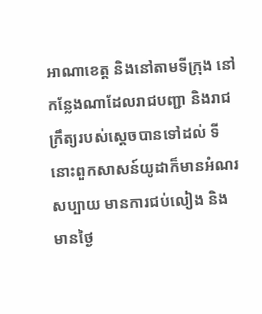អាណាខេត្ត និងនៅតាមទីក្រុង នៅកន្លែងណាដែលរាជបញ្ជា និងរាជក្រឹត្យរបស់ស្តេចបានទៅដល់ ទីនោះពួកសាសន៍យូដាក៏មានអំណរសប្បាយ មានការជប់លៀង និងមានថ្ងៃ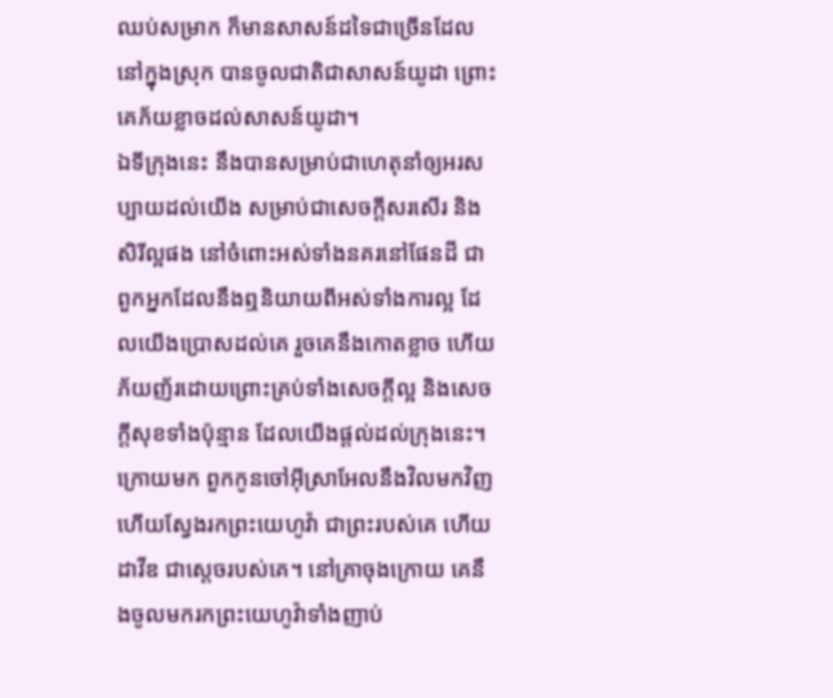ឈប់សម្រាក ក៏មានសាសន៍ដទៃជាច្រើនដែលនៅក្នុងស្រុក បានចូលជាតិជាសាសន៍យូដា ព្រោះគេភ័យខ្លាចដល់សាសន៍យូដា។
ឯទីក្រុងនេះ នឹងបានសម្រាប់ជាហេតុនាំឲ្យអរសប្បាយដល់យើង សម្រាប់ជាសេចក្ដីសរសើរ និងសិរីល្អផង នៅចំពោះអស់ទាំងនគរនៅផែនដី ជាពួកអ្នកដែលនឹងឮនិយាយពីអស់ទាំងការល្អ ដែលយើងប្រោសដល់គេ រួចគេនឹងកោតខ្លាច ហើយភ័យញ័រដោយព្រោះគ្រប់ទាំងសេចក្ដីល្អ និងសេចក្ដីសុខទាំងប៉ុន្មាន ដែលយើងផ្តល់ដល់ក្រុងនេះ។
ក្រោយមក ពួកកូនចៅអ៊ីស្រាអែលនឹងវិលមកវិញ ហើយស្វែងរកព្រះយេហូវ៉ា ជាព្រះរបស់គេ ហើយដាវីឌ ជាស្តេចរបស់គេ។ នៅគ្រាចុងក្រោយ គេនឹងចូលមករកព្រះយេហូវ៉ាទាំងញាប់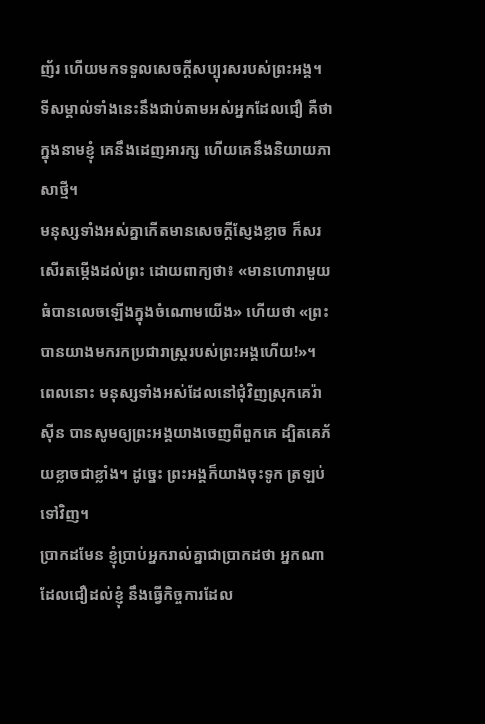ញ័រ ហើយមកទទួលសេចក្ដីសប្បុរសរបស់ព្រះអង្គ។
ទីសម្គាល់ទាំងនេះនឹងជាប់តាមអស់អ្នកដែលជឿ គឺថា ក្នុងនាមខ្ញុំ គេនឹងដេញអារក្ស ហើយគេនឹងនិយាយភាសាថ្មី។
មនុស្សទាំងអស់គ្នាកើតមានសេចក្តីស្ញែងខ្លាច ក៏សរសើរតម្កើងដល់ព្រះ ដោយពាក្យថា៖ «មានហោរាមួយធំបានលេចឡើងក្នុងចំណោមយើង» ហើយថា «ព្រះបានយាងមករកប្រជារាស្ត្ររបស់ព្រះអង្គហើយ!»។
ពេលនោះ មនុស្សទាំងអស់ដែលនៅជុំវិញស្រុកគេរ៉ាស៊ីន បានសូមឲ្យព្រះអង្គយាងចេញពីពួកគេ ដ្បិតគេភ័យខ្លាចជាខ្លាំង។ ដូច្នេះ ព្រះអង្គក៏យាងចុះទូក ត្រឡប់ទៅវិញ។
ប្រាកដមែន ខ្ញុំប្រាប់អ្នករាល់គ្នាជាប្រាកដថា អ្នកណាដែលជឿដល់ខ្ញុំ នឹងធ្វើកិច្ចការដែល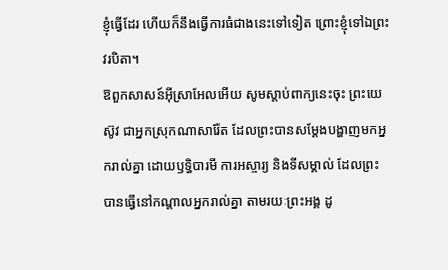ខ្ញុំធ្វើដែរ ហើយក៏នឹងធ្វើការធំជាងនេះទៅទៀត ព្រោះខ្ញុំទៅឯព្រះវរបិតា។
ឱពួកសាសន៍អ៊ីស្រាអែលអើយ សូមស្តាប់ពាក្យនេះចុះ ព្រះយេស៊ូវ ជាអ្នកស្រុកណាសារ៉ែត ដែលព្រះបានសម្តែងបង្ហាញមកអ្នករាល់គ្នា ដោយឫទ្ធិបារមី ការអស្ចារ្យ និងទីសម្គាល់ ដែលព្រះបានធ្វើនៅកណ្តាលអ្នករាល់គ្នា តាមរយៈព្រះអង្គ ដូ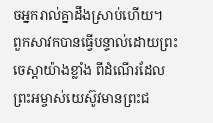ចអ្នករាល់គ្នាដឹងស្រាប់ហើយ។
ពួកសាវកបានធ្វើបន្ទាល់ដោយព្រះចេស្តាយ៉ាងខ្លាំង ពីដំណើរដែលព្រះអម្ចាស់យេស៊ូវមានព្រះជ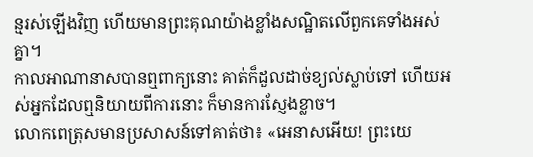ន្មរស់ឡើងវិញ ហើយមានព្រះគុណយ៉ាងខ្លាំងសណ្ឋិតលើពួកគេទាំងអស់គ្នា។
កាលអាណានាសបានឮពាក្យនោះ គាត់ក៏ដួលដាច់ខ្យល់ស្លាប់ទៅ ហើយអស់អ្នកដែលឮនិយាយពីការនោះ ក៏មានការស្ញែងខ្លាច។
លោកពេត្រុសមានប្រសាសន៍ទៅគាត់ថា៖ «អេនាសអើយ! ព្រះយេ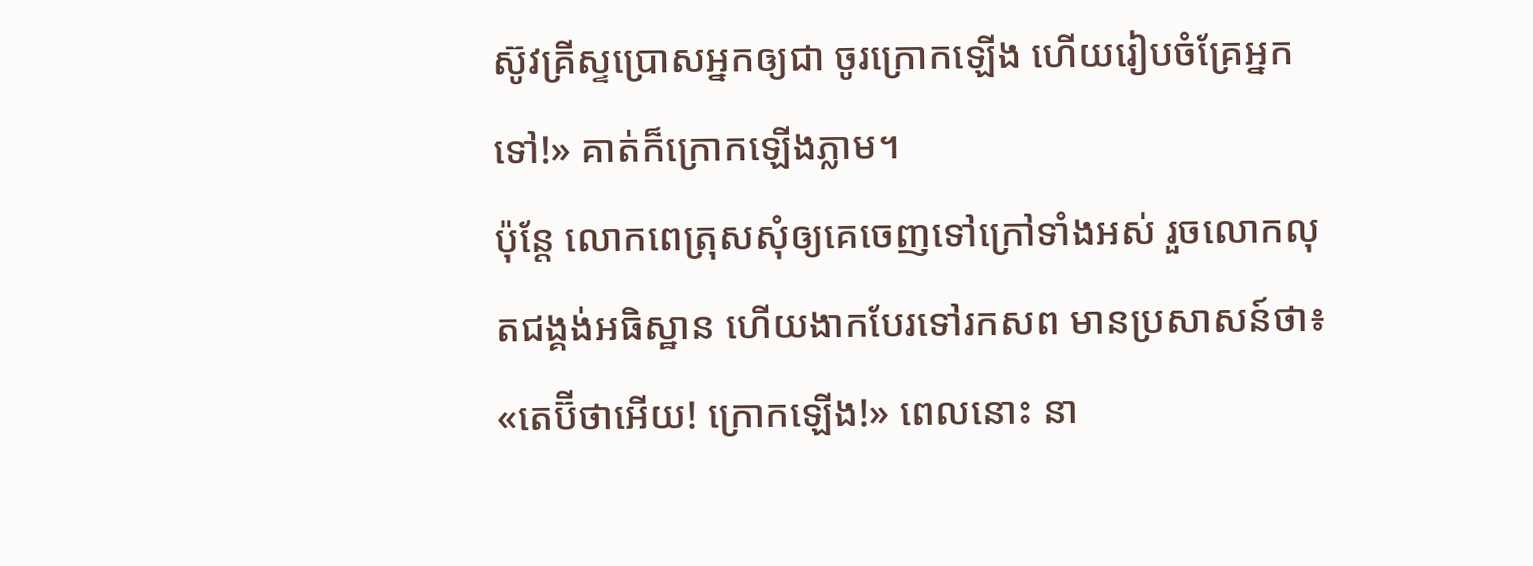ស៊ូវគ្រីស្ទប្រោសអ្នកឲ្យជា ចូរក្រោកឡើង ហើយរៀបចំគ្រែអ្នកទៅ!» គាត់ក៏ក្រោកឡើងភ្លាម។
ប៉ុន្ដែ លោកពេត្រុសសុំឲ្យគេចេញទៅក្រៅទាំងអស់ រួចលោកលុតជង្គង់អធិស្ឋាន ហើយងាកបែរទៅរកសព មានប្រសាសន៍ថា៖ «តេប៊ីថាអើយ! ក្រោកឡើង!» ពេលនោះ នា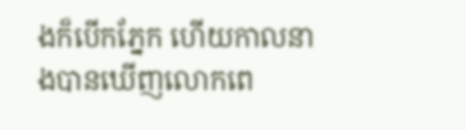ងក៏បើកភ្នែក ហើយកាលនាងបានឃើញលោកពេ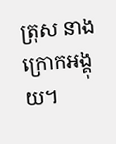ត្រុស នាងក្រោកអង្គុយ។